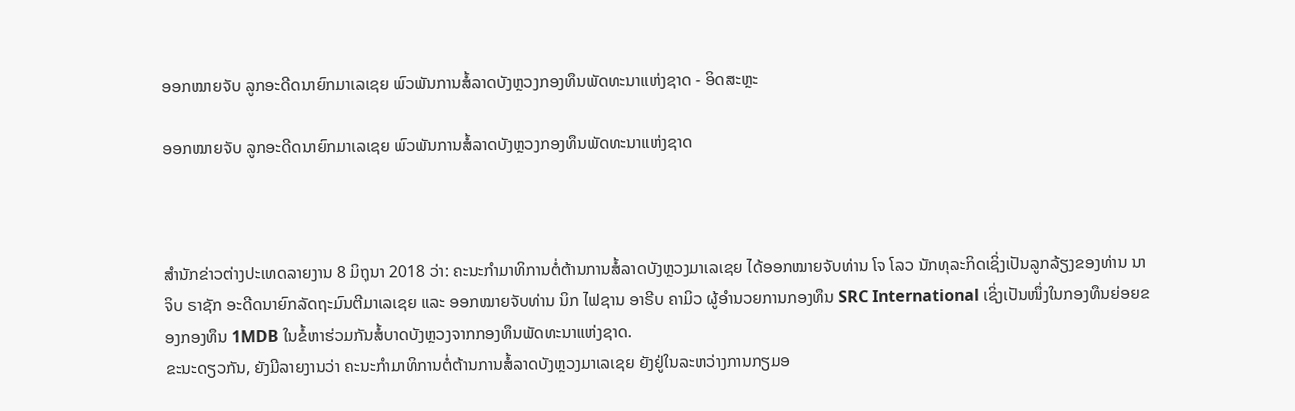ອອກໝາຍຈັບ ລູກອະດີດນາຍົກມາເລເຊຍ ພົວພັນການສໍ້ລາດບັງຫຼວງກອງທຶນພັດທະນາແຫ່ງຊາດ - ອິດສະຫຼະ

ອອກໝາຍຈັບ ລູກອະດີດນາຍົກມາເລເຊຍ ພົວພັນການສໍ້ລາດບັງຫຼວງກອງທຶນພັດທະນາແຫ່ງຊາດ



ສຳນັກຂ່າວຕ່າງປະເທດລາຍງານ 8 ມິຖຸນາ 2018 ວ່າ: ຄະນະກຳມາທິການຕໍ່ຕ້ານການສໍ້ລາດບັງຫຼວງມາເລເຊຍ ໄດ້ອອກໝາຍຈັບທ່ານ ໂຈ ໂລວ ນັກທຸລະກິດເຊິ່ງເປັນລູກລ້ຽງຂອງທ່ານ ນາຈິບ ຣາຊັກ ອະດີດນາຍົກລັດຖະມົນຕີມາເລເຊຍ ແລະ ອອກໝາຍຈັບທ່ານ ນິກ ໄຟຊານ ອາຣີບ ຄາມິວ ຜູ້ອຳນວຍການກອງທຶນ SRC International ເຊິ່ງເປັນໜຶ່ງໃນກອງທຶນຍ່ອຍຂອງກອງທຶນ 1MDB ໃນຂໍ້ຫາຮ່ວມກັນສໍ້ບາດບັງຫຼວງຈາກກອງທຶນພັດທະນາແຫ່ງຊາດ.
ຂະນະດຽວກັນ, ຍັງມີລາຍງານວ່າ ຄະນະກຳມາທິການຕໍ່ຕ້ານການສໍ້ລາດບັງຫຼວງມາເລເຊຍ ຍັງຢູ່ໃນລະຫວ່າງການກຽມອ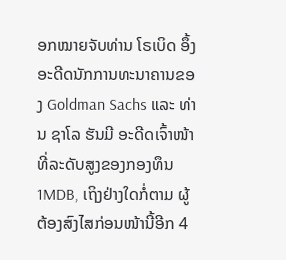ອກໝາຍຈັບທ່ານ ໂຣເບິດ ອຶ້ງ ອະດີດນັກການທະນາຄານຂອງ Goldman Sachs ແລະ ທ່ານ ຊາໂລ ຮັນມີ ອະດີດເຈົ້າໜ້າທີ່ລະດັບສູງຂອງກອງທຶນ 1MDB, ເຖິງຢ່າງໃດກໍ່ຕາມ ຜູ້ຕ້ອງສົງໄສກ່ອນໜ້ານີ້ອີກ 4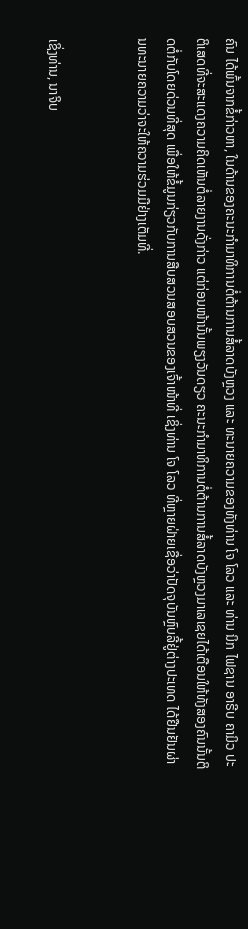ຄົນ ໄດ້ພົ້ນຈາກຂໍ້ກ່າວຫາ, ໃນດ້ານຂອງຄະນະກຳມາທິການຕໍ່ຕ້ານການສໍ້ລາດບັງຫຼວງ ແລະ ທະນາຍຄວາມຂອງທັງທ່ານ ໂຈ ໂລວ ແລະ ທ່ານ ນິກ ໄຟຊານ ອາຣີບ ຄາມິວ ປະຕິເສດທີ່ຈະສະແດງຄວາມຄິດເຫັນຕໍ່ລາຍງານດັ່ງກ່າວ ແຕ່ກ່ອນໜ້ານັ້ນພຽງວັນດຽວ ຄະນະກຳມາທິການຕໍ່ຕ້ານການສໍ້ລາດບັງຫຼວງມາເລເຊຍໄດ້ເຕືອນໃຫ້ທັງສອງຄົນນັ້ນຕິດຕໍ່ກັບໂດຍດ່ວນທີ່ສຸດ ເພື່ອໃຫ້ຂໍ້ມູນກ່ຽວກັບການສືບສວນສອບສວນຂອງເຈົ້າໜ້າທີ່ ເຊິ່ງທ່ານ ໂຈ ໂລວ ທີ່ຫຼາຍຝ່າຍເຊື່ອວ່າປັດຈຸບັນຫຼົບລີ້ຢູ່ຕ່າງປະເທດ ໄດ້ຢືນຢັນຜ່ານທະນາຍຄວາມວ່າຈະໃຫ້ຄວາມຮ່ວມມືຢ່າງເຕັມທີ່.


ເຊິ່ງທ່ານ, ນາຈິບ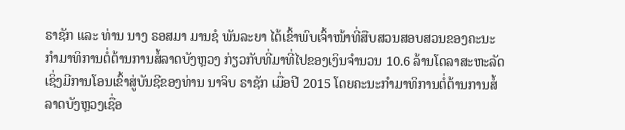ຣາຊັກ ແລະ ທ່ານ ນາງ ຣອສມາ ມານຊໍ ພັນລະຍາ ໄດ້ເຂົ້າພົບເຈົ້າໜ້າທີ່ສືບສວນສອບສວນຂອງຄະນະກຳມາທິການຕໍ່ຕ້ານການສໍ້ລາດບັງຫຼວງ ກ່ຽວກັບທີ່ມາທີ່ໄປຂອງເງິນຈຳນວນ 10.6 ລ້ານໂດລາສະຫະລັດ ເຊິ່ງມີການໂອນເຂົ້າສູ່ບັນຊີຂອງທ່ານ ນາຈິບ ຣາຊັກ ເມື່ອປີ 2015 ໂດຍຄະນະກຳມາທິການຕໍ່ຕ້ານການສໍ້ລາດບັງຫຼວງເຊື່ອ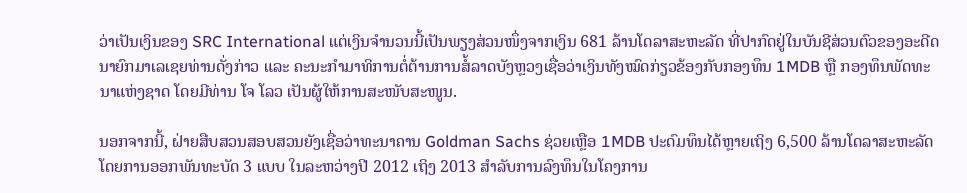ວ່າເປັນເງິນຂອງ SRC International ແຕ່ເງິນຈຳນວນນີ້ເປັນພຽງສ່ວນໜຶ່ງຈາກເງິນ 681 ລ້ານໂດລາສະຫະລັດ ທີ່ປາກົດຢູ່ໃນບັນຊີສ່ວນຕົວຂອງອະດີດນາຍົກມາເລເຊຍທ່ານດັ່ງກ່າວ ແລະ ຄະນະກຳມາທິການຕໍ່ຕ້ານການສໍ້ລາດບັງຫຼວງເຊື່ອວ່າເງິນທັງໝົດກ່ຽວຂ້ອງກັບກອງທຶນ 1MDB ຫຼື ກອງທຶນພັດທະນາແຫ່ງຊາດ ໂດຍມີທ່ານ ໂຈ ໂລວ ເປັນຜູ້ໃຫ້ການສະໜັບສະໜູນ.

ນອກຈາກນີ້, ຝ່າຍສືບສວນສອບສວນຍັງເຊື່ອວ່າທະນາຄານ Goldman Sachs ຊ່ວຍເຫຼືອ 1MDB ປະດົມທຶນໄດ້ຫຼາຍເຖິງ 6,500 ລ້ານໂດລາສະຫະລັດ ໂດຍການອອກພັນທະບັດ 3 ແບບ ໃນລະຫວ່າງປີ 2012 ເຖິງ 2013 ສຳລັບການລົງທຶນໃນໂຄງການ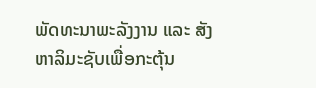ພັດທະນາພະລັງງານ ແລະ ສັງຫາລິມະຊັບເພື່ອກະຕຸ້ນ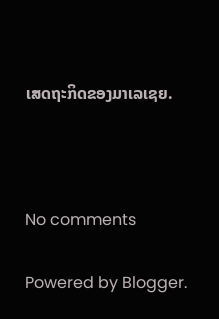ເສດຖະກິດຂອງມາເລເຊຍ.



No comments

Powered by Blogger.